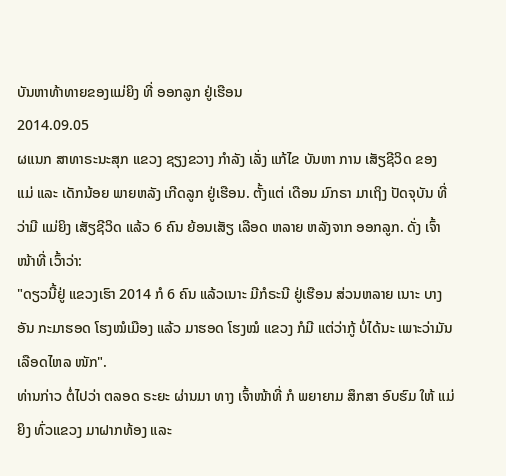ບັນຫາທ້າທາຍຂອງແມ່ຍິງ ທີ່ ອອກລູກ ຢູ່ເຮືອນ
2014.09.05
ຜແນກ ສາທາຣະນະສຸກ ແຂວງ ຊຽງຂວາງ ກຳລັງ ເລັ່ງ ແກ້ໄຂ ບັນຫາ ການ ເສັຽຊີວິດ ຂອງ ແມ່ ແລະ ເດັກນ້ອຍ ພາຍຫລັງ ເກີດລູກ ຢູ່ເຮືອນ. ຕັ້ງແຕ່ ເດືອນ ມົກຣາ ມາເຖິງ ປັດຈຸບັນ ທີ່ວ່າມີ ແມ່ຍິງ ເສັຽຊີວິດ ແລ້ວ 6 ຄົນ ຍ້ອນເສັຽ ເລືອດ ຫລາຍ ຫລັງຈາກ ອອກລູກ. ດັ່ງ ເຈົ້າໜ້າທີ່ ເວົ້າວ່າ:
"ດຽວນີ້ຢູ່ ແຂວງເຮົາ 2014 ກໍ 6 ຄົນ ແລ້ວເນາະ ມີກໍຣະນີ ຢູ່ເຮືອນ ສ່ວນຫລາຍ ເນາະ ບາງອັນ ກະມາຮອດ ໂຮງໝໍເມືອງ ແລ້ວ ມາຮອດ ໂຮງໝໍ ແຂວງ ກໍມີ ແຕ່ວ່າກູ້ ບໍ່ໄດ້ນະ ເພາະວ່າມັນ ເລືອດໄຫລ ໜັກ".
ທ່ານກ່າວ ຕໍ່ໄປວ່າ ຕລອດ ຣະຍະ ຜ່ານມາ ທາງ ເຈົ້າໜ້າທີ່ ກໍ ພຍາຍາມ ສຶກສາ ອົບຮົມ ໃຫ້ ແມ່ຍິງ ທົ່ວແຂວງ ມາຝາກທ້ອງ ແລະ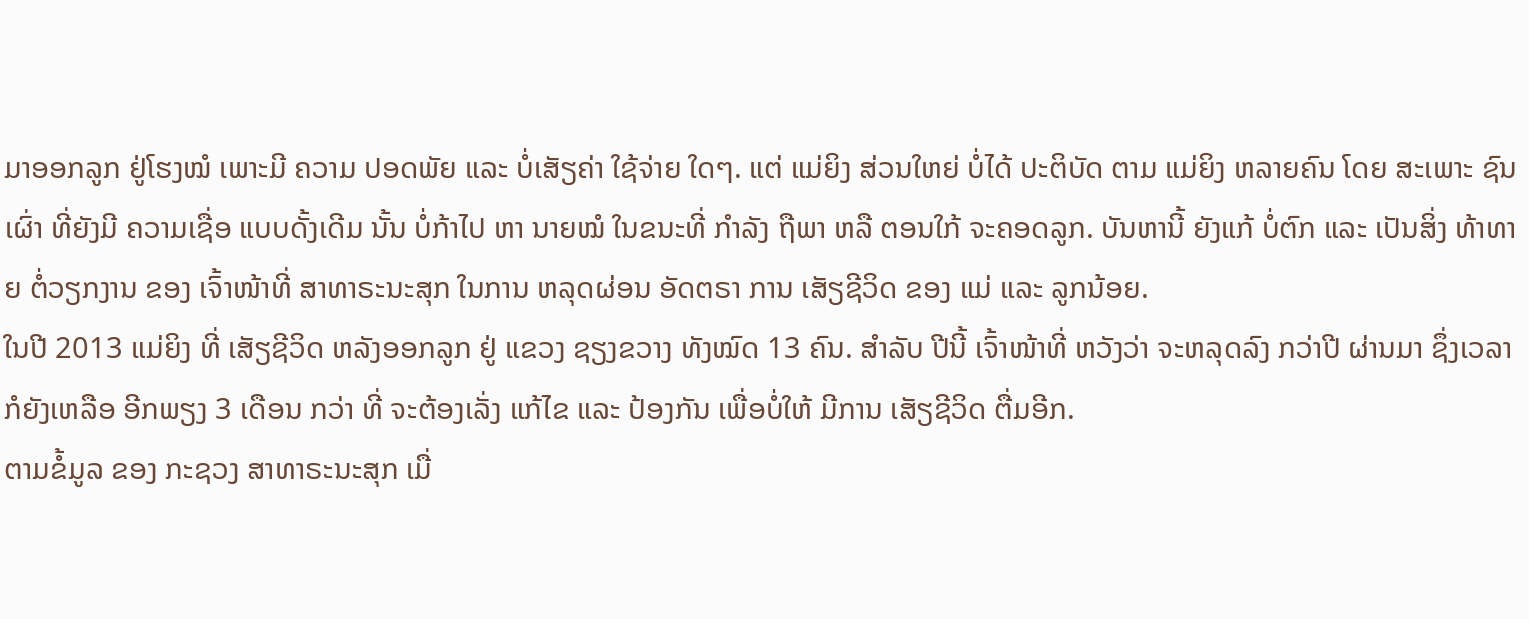ມາອອກລູກ ຢູ່ໂຮງໝໍ ເພາະມີ ຄວາມ ປອດພັຍ ແລະ ບໍ່ເສັຽຄ່າ ໃຊ້ຈ່າຍ ໃດໆ. ແຕ່ ແມ່ຍິງ ສ່ວນໃຫຍ່ ບໍ່ໄດ້ ປະຕິບັດ ຕາມ ແມ່ຍິງ ຫລາຍຄົນ ໂດຍ ສະເພາະ ຊົນເຜົ່າ ທີ່ຍັງມີ ຄວາມເຊື່ອ ແບບດັ້ງເດີມ ນັ້ນ ບໍ່ກ້າໄປ ຫາ ນາຍໝໍ ໃນຂນະທີ່ ກຳລັງ ຖືພາ ຫລື ຕອນໃກ້ ຈະຄອດລູກ. ບັນຫານີ້ ຍັງແກ້ ບໍ່ຕົກ ແລະ ເປັນສິ່ງ ທ້າທາຍ ຕໍ່ວຽກງານ ຂອງ ເຈົ້າໜ້າທີ່ ສາທາຣະນະສຸກ ໃນການ ຫລຸດຜ່ອນ ອັດຕຣາ ການ ເສັຽຊີວິດ ຂອງ ແມ່ ແລະ ລູກນ້ອຍ.
ໃນປີ 2013 ແມ່ຍິງ ທີ່ ເສັຽຊີວິດ ຫລັງອອກລູກ ຢູ່ ແຂວງ ຊຽງຂວາງ ທັງໝົດ 13 ຄົນ. ສໍາລັບ ປີນີ້ ເຈົ້າໜ້າທີ່ ຫວັງວ່າ ຈະຫລຸດລົງ ກວ່າປີ ຜ່ານມາ ຊຶ່ງເວລາ ກໍຍັງເຫລືອ ອີກພຽງ 3 ເດືອນ ກວ່າ ທີ່ ຈະຕ້ອງເລັ່ງ ແກ້ໄຂ ແລະ ປ້ອງກັນ ເພື່ອບໍ່ໃຫ້ ມີການ ເສັຽຊີວິດ ຕື່ມອີກ.
ຕາມຂໍ້ມູລ ຂອງ ກະຊວງ ສາທາຣະນະສຸກ ເມື່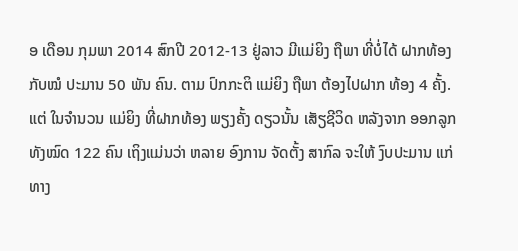ອ ເດືອນ ກຸມພາ 2014 ສົກປີ 2012-13 ຢູ່ລາວ ມີແມ່ຍິງ ຖືພາ ທີ່ບໍ່ໄດ້ ຝາກທ້ອງ ກັບໝໍ ປະມານ 50 ພັນ ຄົນ. ຕາມ ປົກກະຕິ ແມ່ຍິງ ຖືພາ ຕ້ອງໄປຝາກ ທ້ອງ 4 ຄັ້ງ. ແຕ່ ໃນຈຳນວນ ແມ່ຍິງ ທີ່ຝາກທ້ອງ ພຽງຄັ້ງ ດຽວນັ້ນ ເສັຽຊີວິດ ຫລັງຈາກ ອອກລູກ ທັງໝົດ 122 ຄົນ ເຖິງແມ່ນວ່າ ຫລາຍ ອົງການ ຈັດຕັ້ງ ສາກົລ ຈະໃຫ້ ງົບປະມານ ແກ່ ທາງ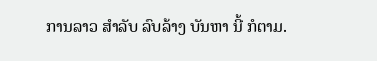ການລາວ ສຳລັບ ລົບລ້າງ ບັນຫາ ນີ້ ກໍຕາມ.